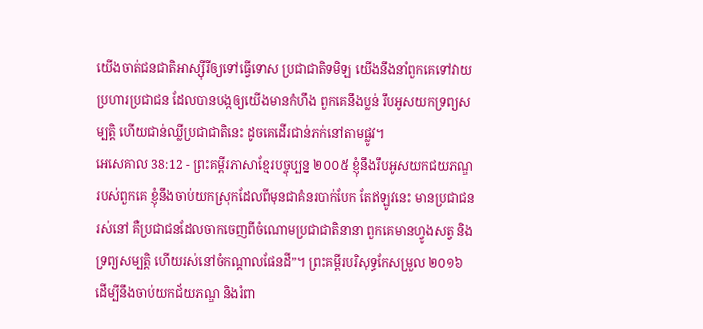យើងចាត់ជនជាតិអាស្ស៊ីរីឲ្យទៅធ្វើទោស ប្រជាជាតិទមិឡ យើងនឹងនាំពួកគេទៅវាយប្រហារប្រជាជន ដែលបានបង្កឲ្យយើងមានកំហឹង ពួកគេនឹងប្លន់ រឹបអូសយកទ្រព្យសម្បត្តិ ហើយជាន់ឈ្លីប្រជាជាតិនេះ ដូចគេដើរជាន់ភក់នៅតាមផ្លូវ។
អេសេគាល 38:12 - ព្រះគម្ពីរភាសាខ្មែរបច្ចុប្បន្ន ២០០៥ ខ្ញុំនឹងរឹបអូសយកជយភណ្ឌរបស់ពួកគេ ខ្ញុំនឹងចាប់យកស្រុកដែលពីមុនជាគំនរបាក់បែក តែឥឡូវនេះ មានប្រជាជនរស់នៅ គឺប្រជាជនដែលចាកចេញពីចំណោមប្រជាជាតិនានា ពួកគេមានហ្វូងសត្វ និងទ្រព្យសម្បត្តិ ហើយរស់នៅចំកណ្ដាលផែនដី”។ ព្រះគម្ពីរបរិសុទ្ធកែសម្រួល ២០១៦ ដើម្បីនឹងចាប់យកជ័យភណ្ឌ និងរំពា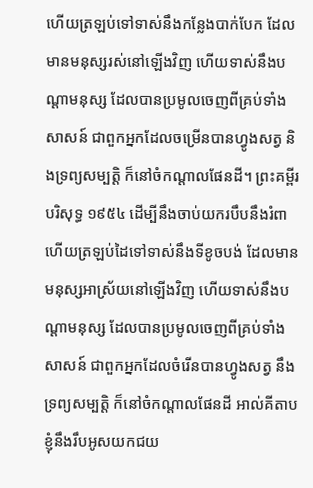ហើយត្រឡប់ទៅទាស់នឹងកន្លែងបាក់បែក ដែលមានមនុស្សរស់នៅឡើងវិញ ហើយទាស់នឹងបណ្ដាមនុស្ស ដែលបានប្រមូលចេញពីគ្រប់ទាំងសាសន៍ ជាពួកអ្នកដែលចម្រើនបានហ្វូងសត្វ និងទ្រព្យសម្បត្តិ ក៏នៅចំកណ្ដាលផែនដី។ ព្រះគម្ពីរបរិសុទ្ធ ១៩៥៤ ដើម្បីនឹងចាប់យករបឹបនឹងរំពា ហើយត្រឡប់ដៃទៅទាស់នឹងទីខូចបង់ ដែលមានមនុស្សអាស្រ័យនៅឡើងវិញ ហើយទាស់នឹងបណ្តាមនុស្ស ដែលបានប្រមូលចេញពីគ្រប់ទាំងសាសន៍ ជាពួកអ្នកដែលចំរើនបានហ្វូងសត្វ នឹងទ្រព្យសម្បត្តិ ក៏នៅចំកណ្តាលផែនដី អាល់គីតាប ខ្ញុំនឹងរឹបអូសយកជយ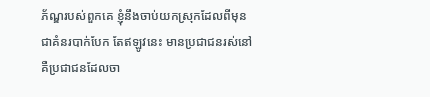ភ័ណ្ឌរបស់ពួកគេ ខ្ញុំនឹងចាប់យកស្រុកដែលពីមុនជាគំនរបាក់បែក តែឥឡូវនេះ មានប្រជាជនរស់នៅ គឺប្រជាជនដែលចា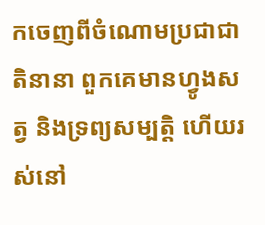កចេញពីចំណោមប្រជាជាតិនានា ពួកគេមានហ្វូងសត្វ និងទ្រព្យសម្បត្តិ ហើយរស់នៅ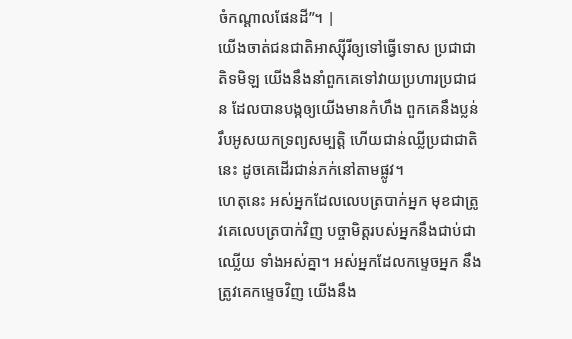ចំកណ្ដាលផែនដី”។ |
យើងចាត់ជនជាតិអាស្ស៊ីរីឲ្យទៅធ្វើទោស ប្រជាជាតិទមិឡ យើងនឹងនាំពួកគេទៅវាយប្រហារប្រជាជន ដែលបានបង្កឲ្យយើងមានកំហឹង ពួកគេនឹងប្លន់ រឹបអូសយកទ្រព្យសម្បត្តិ ហើយជាន់ឈ្លីប្រជាជាតិនេះ ដូចគេដើរជាន់ភក់នៅតាមផ្លូវ។
ហេតុនេះ អស់អ្នកដែលលេបត្របាក់អ្នក មុខជាត្រូវគេលេបត្របាក់វិញ បច្ចាមិត្តរបស់អ្នកនឹងជាប់ជាឈ្លើយ ទាំងអស់គ្នា។ អស់អ្នកដែលកម្ទេចអ្នក នឹងត្រូវគេកម្ទេចវិញ យើងនឹង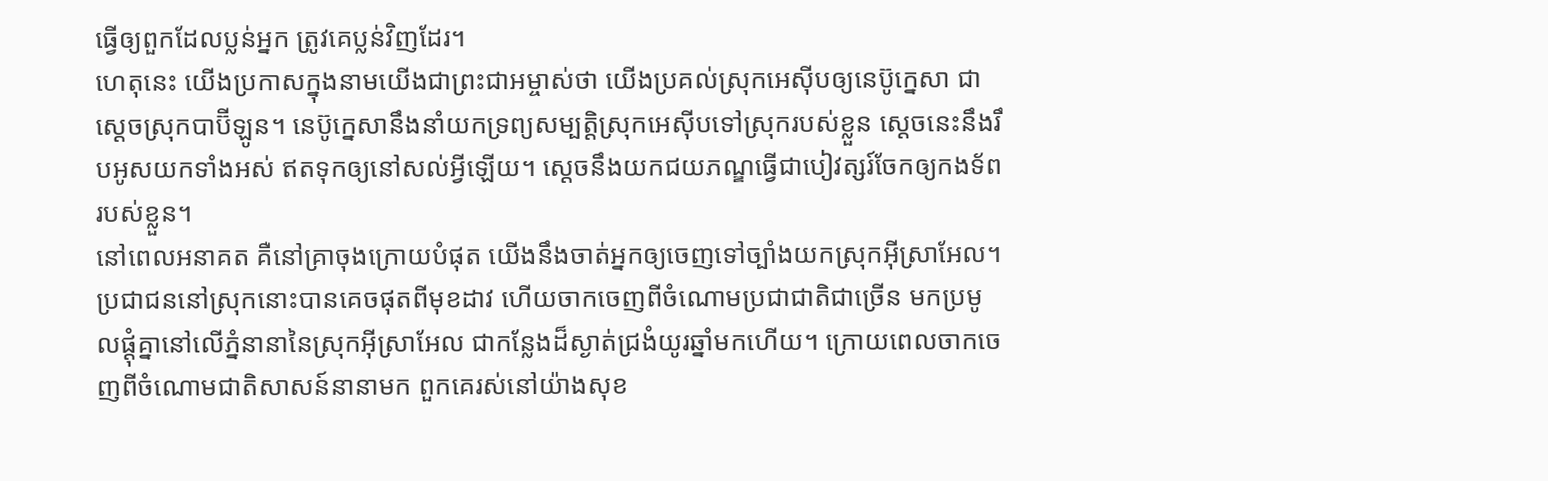ធ្វើឲ្យពួកដែលប្លន់អ្នក ត្រូវគេប្លន់វិញដែរ។
ហេតុនេះ យើងប្រកាសក្នុងនាមយើងជាព្រះជាអម្ចាស់ថា យើងប្រគល់ស្រុកអេស៊ីបឲ្យនេប៊ូក្នេសា ជាស្ដេចស្រុកបាប៊ីឡូន។ នេប៊ូក្នេសានឹងនាំយកទ្រព្យសម្បត្តិស្រុកអេស៊ីបទៅស្រុករបស់ខ្លួន ស្ដេចនេះនឹងរឹបអូសយកទាំងអស់ ឥតទុកឲ្យនៅសល់អ្វីឡើយ។ ស្ដេចនឹងយកជយភណ្ឌធ្វើជាបៀវត្សរ៍ចែកឲ្យកងទ័ពរបស់ខ្លួន។
នៅពេលអនាគត គឺនៅគ្រាចុងក្រោយបំផុត យើងនឹងចាត់អ្នកឲ្យចេញទៅច្បាំងយកស្រុកអ៊ីស្រាអែល។ ប្រជាជននៅស្រុកនោះបានគេចផុតពីមុខដាវ ហើយចាកចេញពីចំណោមប្រជាជាតិជាច្រើន មកប្រមូលផ្ដុំគ្នានៅលើភ្នំនានានៃស្រុកអ៊ីស្រាអែល ជាកន្លែងដ៏ស្ងាត់ជ្រងំយូរឆ្នាំមកហើយ។ ក្រោយពេលចាកចេញពីចំណោមជាតិសាសន៍នានាមក ពួកគេរស់នៅយ៉ាងសុខ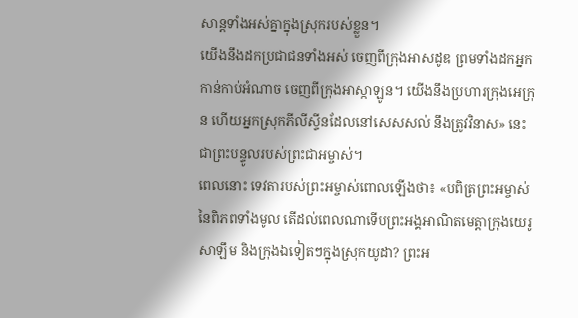សាន្តទាំងអស់គ្នាក្នុងស្រុករបស់ខ្លួន។
យើងនឹងដកប្រជាជនទាំងអស់ ចេញពីក្រុងអាសដូឌ ព្រមទាំងដកអ្នកកាន់កាប់អំណាច ចេញពីក្រុងអាស្កាឡូន។ យើងនឹងប្រហារក្រុងអេក្រុន ហើយអ្នកស្រុកភីលីស្ទីនដែលនៅសេសសល់ នឹងត្រូវវិនាស» នេះជាព្រះបន្ទូលរបស់ព្រះជាអម្ចាស់។
ពេលនោះ ទេវតារបស់ព្រះអម្ចាស់ពោលឡើងថា៖ «បពិត្រព្រះអម្ចាស់នៃពិភពទាំងមូល តើដល់ពេលណាទើបព្រះអង្គអាណិតមេត្តាក្រុងយេរូសាឡឹម និងក្រុងឯទៀតៗក្នុងស្រុកយូដា? ព្រះអ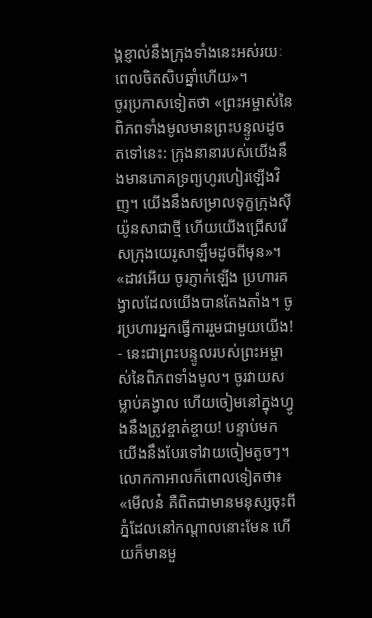ង្គខ្ញាល់នឹងក្រុងទាំងនេះអស់រយៈពេលចិតសិបឆ្នាំហើយ»។
ចូរប្រកាសទៀតថា «ព្រះអម្ចាស់នៃពិភពទាំងមូលមានព្រះបន្ទូលដូចតទៅនេះ: ក្រុងនានារបស់យើងនឹងមានភោគទ្រព្យហូរហៀរឡើងវិញ។ យើងនឹងសម្រាលទុក្ខក្រុងស៊ីយ៉ូនសាជាថ្មី ហើយយើងជ្រើសរើសក្រុងយេរូសាឡឹមដូចពីមុន»។
«ដាវអើយ ចូរភ្ញាក់ឡើង ប្រហារគង្វាលដែលយើងបានតែងតាំង។ ចូរប្រហារអ្នកធ្វើការរួមជាមួយយើង! - នេះជាព្រះបន្ទូលរបស់ព្រះអម្ចាស់នៃពិភពទាំងមូល។ ចូរវាយសម្លាប់គង្វាល ហើយចៀមនៅក្នុងហ្វូងនឹងត្រូវខ្ចាត់ខ្ចាយ! បន្ទាប់មក យើងនឹងបែរទៅវាយចៀមតូចៗ។
លោកកាអាលក៏ពោលទៀតថា៖ «មើលន៎ គឺពិតជាមានមនុស្សចុះពីភ្នំដែលនៅកណ្ដាលនោះមែន ហើយក៏មានមួ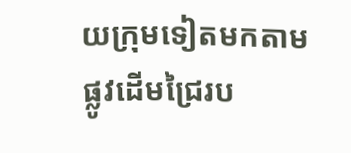យក្រុមទៀតមកតាមផ្លូវដើមជ្រៃរប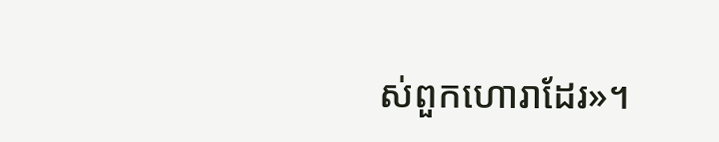ស់ពួកហោរាដែរ»។